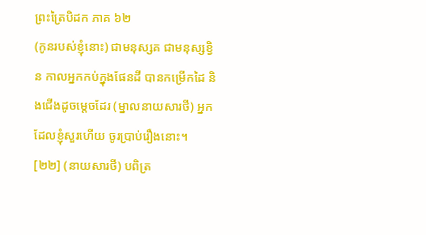ព្រះត្រៃបិដក ភាគ ៦២
(កូនរបស់ខ្ញុំនោះ) ជាមនុស្សគ ជាមនុស្សខ្វិន កាលអ្នកកប់ក្នុងផែនដី បានកម្រើកដៃ និងជើងដូចមេ្តចដែរ (ម្នាលនាយសារថី) អ្នកដែលខ្ញុំសួរហើយ ចូរប្រាប់រឿងនោះ។
[២២] (នាយសារថី) បពិត្រ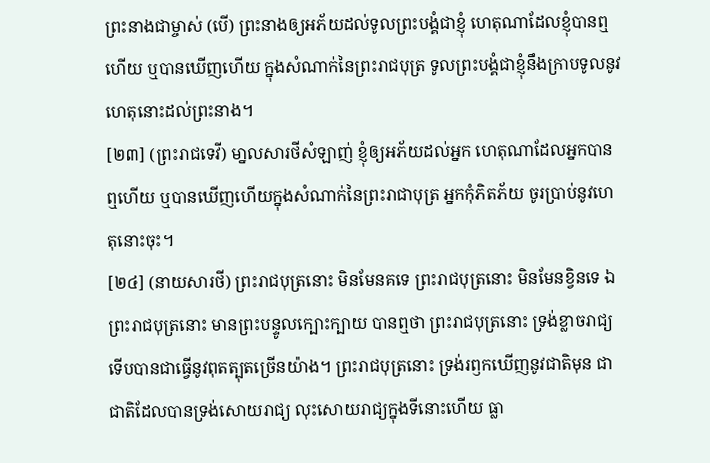ព្រះនាងជាម្ចាស់ (បើ) ព្រះនាងឲ្យអភ័យដល់ទូលព្រះបង្គំជាខ្ញុំ ហេតុណាដែលខ្ញុំបានឮហើយ ឬបានឃើញហើយ ក្នុងសំណាក់នៃព្រះរាជបុត្រ ទូលព្រះបង្គំជាខ្ញុំនឹងក្រាបទូលនូវហេតុនោះដល់ព្រះនាង។
[២៣] (ព្រះរាជទេវី) មា្នលសារថីសំឡាញ់ ខ្ញុំឲ្យអភ័យដល់អ្នក ហេតុណាដែលអ្នកបានឮហើយ ឬបានឃើញហើយក្នុងសំណាក់នៃព្រះរាជាបុត្រ អ្នកកុំភិតភ័យ ចូរប្រាប់នូវហេតុនោះចុះ។
[២៤] (នាយសារថី) ព្រះរាជបុត្រនោះ មិនមែនគទេ ព្រះរាជបុត្រនោះ មិនមែនខ្វិនទេ ឯព្រះរាជបុត្រនោះ មានព្រះបន្ទូលក្បោះក្បាយ បានឮថា ព្រះរាជបុត្រនោះ ទ្រង់ខ្លាចរាជ្យ ទើបបានជាធ្វើនូវពុតត្បុតច្រើនយ៉ាង។ ព្រះរាជបុត្រនោះ ទ្រង់រឭកឃើញនូវជាតិមុន ជាជាតិដែលបានទ្រង់សោយរាជ្យ លុះសោយរាជ្យក្នុងទីនោះហើយ ធ្លា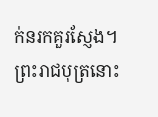ក់នរកគួរស្ញែង។ ព្រះរាជបុត្រនោះ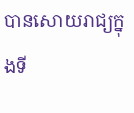បានសោយរាជ្យក្នុងទី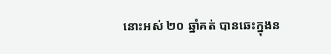នោះអស់ ២០ ឆ្នាំគត់ បានឆេះក្នុងន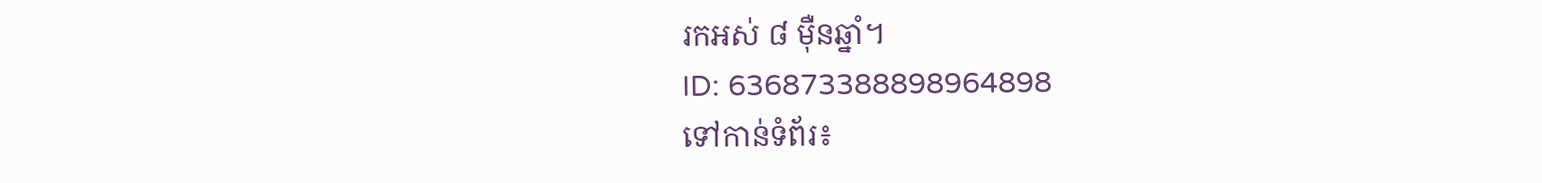រកអស់ ៨ ម៉ឺនឆ្នាំ។
ID: 636873388898964898
ទៅកាន់ទំព័រ៖